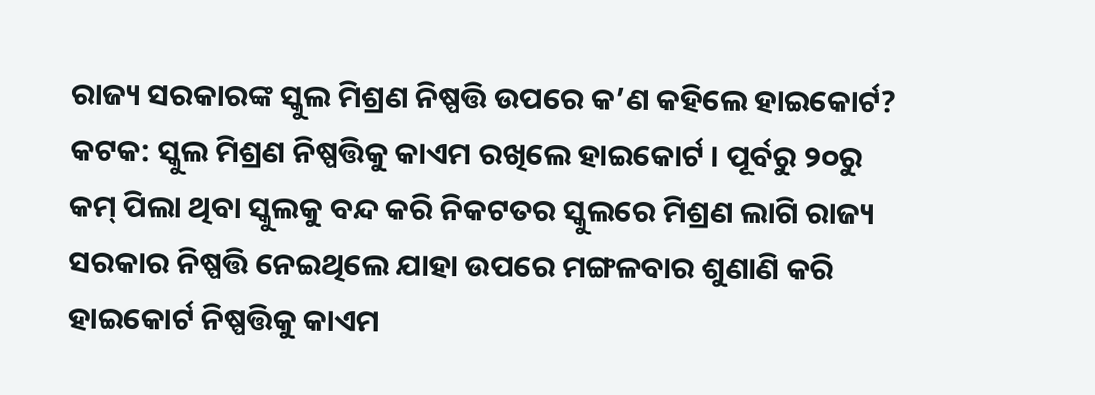ରାଜ୍ୟ ସରକାରଙ୍କ ସ୍କୁଲ ମିଶ୍ରଣ ନିଷ୍ପତ୍ତି ଉପରେ କ’ଣ କହିଲେ ହାଇକୋର୍ଟ?
କଟକ: ସ୍କୁଲ ମିଶ୍ରଣ ନିଷ୍ପତ୍ତିକୁ କାଏମ ରଖିଲେ ହାଇକୋର୍ଟ । ପୂର୍ବରୁ ୨୦ରୁ କମ୍ ପିଲା ଥିବା ସ୍କୁଲକୁ ବନ୍ଦ କରି ନିକଟତର ସ୍କୁଲରେ ମିଶ୍ରଣ ଲାଗି ରାଜ୍ୟ ସରକାର ନିଷ୍ପତ୍ତି ନେଇଥିଲେ ଯାହା ଉପରେ ମଙ୍ଗଳବାର ଶୁଣାଣି କରି ହାଇକୋର୍ଟ ନିଷ୍ପତ୍ତିକୁ କାଏମ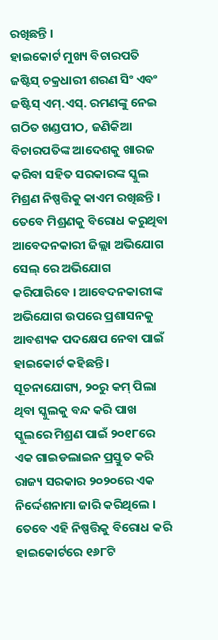ରଖିଛନ୍ତି ।
ହାଇକୋର୍ଟ ମୁଖ୍ୟ ବିଚାରପତି ଜଷ୍ଟିସ୍ ଚକ୍ରଧାରୀ ଶରଣ ସିଂ ଏବଂ ଜଷ୍ଟିସ୍ ଏମ୍.ଏସ୍. ରମଣଙ୍କୁ ନେଇ ଗଠିତ ଖଣ୍ଡପୀଠ, ଜଣିକିଆ ବିଚାରପତିଙ୍କ ଆଦେଶକୁ ଖାରଜ କରିବା ସହିତ ସରକାରଙ୍କ ସ୍କୁଲ ମିଶ୍ରଣ ନିଷ୍ପତ୍ତିକୁ କାଏମ ରଖିଛନ୍ତି ।
ତେବେ ମିଶ୍ରଣକୁ ବିରୋଧ କରୁଥିବା ଆବେଦନକାରୀ ଜିଲ୍ଲା ଅଭିଯୋଗ ସେଲ୍ ରେ ଅଭିଯୋଗ କରିପାରିବେ । ଆବେଦନକାରୀଙ୍କ ଅଭିଯୋଗ ଉପରେ ପ୍ରଶାସନକୁ ଆବଶ୍ୟକ ପଦକ୍ଷେପ ନେବା ପାଇଁ ହାଇକୋର୍ଟ କହିଛନ୍ତି ।
ସୂଚନାଯୋଗ୍ୟ, ୨୦ରୁ କମ୍ ପିଲା ଥିବା ସ୍କୁଲକୁ ବନ୍ଦ କରି ପାଖ ସ୍କୁଲରେ ମିଶ୍ରଣ ପାଇଁ ୨୦୧୮ରେ ଏକ ଗାଇଡଲାଇନ ପ୍ରସ୍ତୁତ କରି ରାଜ୍ୟ ସରକାର ୨୦୨୦ରେ ଏକ ନିର୍ଦ୍ଦେଶନାମା ଜାରି କରିଥିଲେ । ତେବେ ଏହି ନିଷ୍ପତ୍ତିକୁ ବିରୋଧ କରି ହାଇକୋର୍ଟରେ ୧୬୮ଟି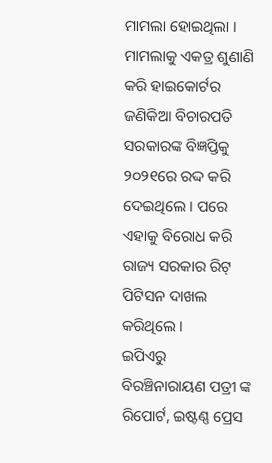ମାମଲା ହୋଇଥିଲା ।
ମାମଲାକୁ ଏକତ୍ର ଶୁଣାଣି କରି ହାଇକୋର୍ଟର ଜଣିକିଆ ବିଚାରପତି ସରକାରଙ୍କ ବିଜ୍ଞପ୍ତିକୁ ୨୦୨୧ରେ ରଦ୍ଦ କରି ଦେଇଥିଲେ । ପରେ ଏହାକୁ ବିରୋଧ କରି ରାଜ୍ୟ ସରକାର ରିଟ୍ ପିଟିସନ ଦାଖଲ କରିଥିଲେ ।
ଇପିଏରୁ ବିରଞ୍ଚିନାରାୟଣ ପତ୍ରୀ ଙ୍କ ରିପୋର୍ଟ, ଇଷ୍ଟଣ୍ଣ ପ୍ରେସ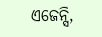ଏଜେନ୍ସି,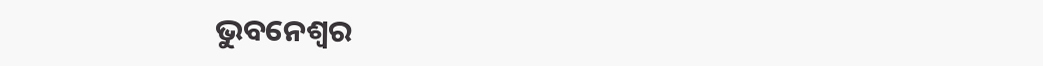ଭୁବନେଶ୍ୱର